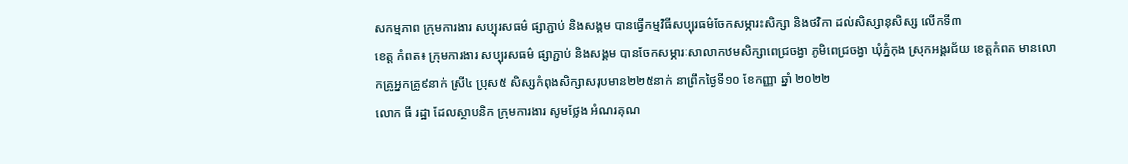សកម្មភាព ក្រុមការងារ សប្បុរសធម៌ ផ្សាភ្ជាប់ និងសង្គម បានធ្វេីកម្មវិធីសប្បុរធម៌ចែកសម្ភារះសិក្សា និងថវិកា ដល់សិស្សានុសិស្ស លេីកទី៣
ខេត្ត កំពត៖ ក្រុមការងារ សប្បុរសធម៌ ផ្សាភ្ជាប់ និងសង្គម បានចែកសម្ភារៈសាលាកឋមសិក្សាពេជ្រចង្វា ភូមិពេជ្រចង្វា ឃុំភ្នំកុង ស្រុកអង្គរជ័យ ខេត្តកំពត មានលោកគ្រូអ្នកគ្រូ៩នាក់ ស្រី៤ ប្រុស៥ សិស្សកំពុងសិក្សាសរុបមាន២២៥នាក់ នាព្រឹកថ្ងៃទី១០ ខែកញ្ញា ឆ្នាំ ២០២២
លោក ធី រដ្ឋា ដែលស្ថាបនិក ក្រុមការងារ សូមថ្លែង អំណរគុណ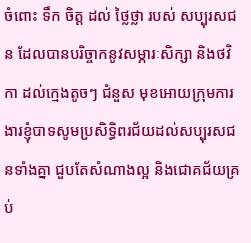ចំពោះ ទឹក ចិត្ត ដល់ ថ្លៃថ្លា របស់ សប្បុរសជន ដែលបានបរិច្ចាកនូវសម្ភារៈសិក្សា និងថវិកា ដល់ក្មេងតូចៗ ជំនួស មុខអោយក្រុមការងារខ្ញុំបាទសូមប្រសិទ្ធិពរជ័យដល់សប្បុរសជនទាំងគ្នា ជួបតែសំណាងល្អ និងជោគជ័យគ្រប់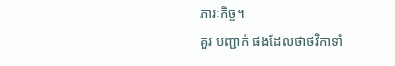ភារៈកិច្ច។
គួរ បញ្ជាក់ ផងដែលថាថវិកាទាំ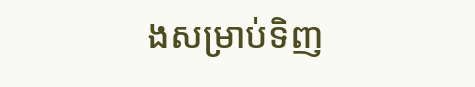ងសម្រាប់ទិញ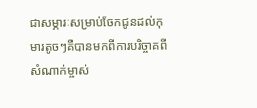ជាសម្ភារៈសម្រាប់ចែកជូនដល់កុមារតូចៗគឺបានមកពីការបរិច្ចាគពីសំណាក់ម្ចាស់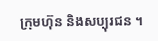ក្រុមហ៊ុន និងសប្បុរជន ។